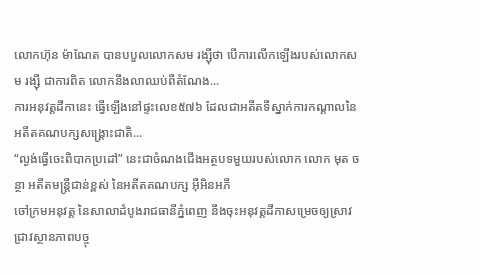លោកហ៊ុន ម៉ាណែត បានបបួលលោកសម រង្ស៊ីថា បើការលើកឡើងរបស់លោកសម រង្ស៊ី ជាការពិត លោកនឹងលាឈប់ពីតំណែង...
ការអនុវត្តដីកានេះ ធ្វើឡើងនៅផ្ទះលេខ៥៧៦ ដែលជាអតីតទីស្នាក់ការកណ្តាលនៃអតីតគណបក្សសង្គ្រោះជាតិ...
“ល្ងង់ធ្វើចេះពិបាកប្រដៅ” នេះជាចំណងជើងអត្ថបទមួយរបស់លោក លោក មុត ចន្ថា អតីតមន្ត្រីជាន់ខ្ពស់ នៃអតីតគណបក្ស អ៊ីអិនអភី
ចៅក្រមអនុវត្ត នៃសាលាដំបូងរាជធានីភ្នំពេញ នឹងចុះអនុវត្តដីកាសម្រេចឲ្យស្រាវជ្រាវស្ថានភាពបច្ចុ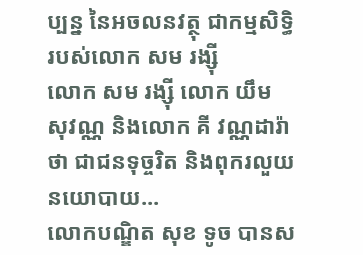ប្បន្ន នៃអចលនវត្ថុ ជាកម្មសិទ្ធិរបស់លោក សម រង្ស៊ី
លោក សម រង្ស៊ី លោក យឹម សុវណ្ណ និងលោក គី វណ្ណដារ៉ា ថា ជាជនទុច្ចរិត និងពុករលួយនយោបាយ...
លោកបណ្ឌិត សុខ ទូច បានស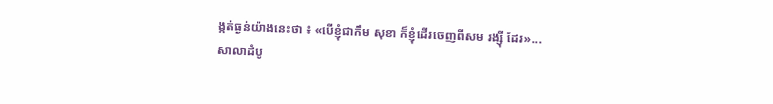ង្កត់ធ្ងន់យ៉ាងនេះថា ៖ «បើខ្ញុំជាកឹម សុខា ក៏ខ្ញុំដើរចេញពីសម រង្ស៊ី ដែរ»...
សាលាដំបូ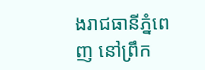ងរាជធានីភ្នំពេញ នៅព្រឹក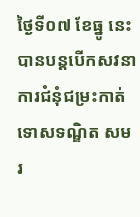ថ្ងៃទី០៧ ខែធ្នូ នេះ បានបន្តបើកសវនាការជំនុំជម្រះកាត់ទោសទណ្ឌិត សម រ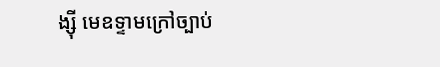ង្ស៊ី មេឧទ្ទាមក្រៅច្បាប់